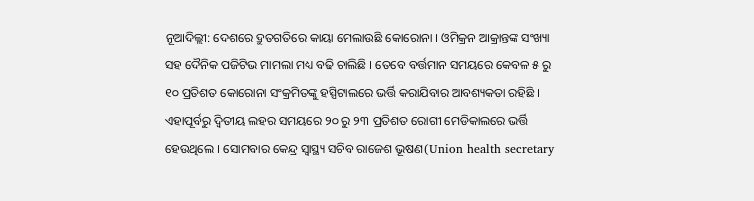ନୂଆଦିଲ୍ଲୀ: ଦେଶରେ ଦ୍ରୁତଗତିରେ କାୟା ମେଲାଉଛି କୋରୋନା । ଓମିକ୍ରନ ଆକ୍ରାନ୍ତଙ୍କ ସଂଖ୍ୟା ସହ ଦୈନିକ ପଜିଟିଭ ମାମଲା ମଧ୍ୟ ବଢି ଚାଲିଛି । ତେବେ ବର୍ତ୍ତମାନ ସମୟରେ କେବଳ ୫ ରୁ ୧୦ ପ୍ରତିଶତ କୋରୋନା ସଂକ୍ରମିତଙ୍କୁ ହସ୍ପିଟାଲରେ ଭର୍ତ୍ତି କରାଯିବାର ଆବଶ୍ୟକତା ରହିଛି । ଏହାପୂର୍ବରୁ ଦ୍ବିତୀୟ ଲହର ସମୟରେ ୨୦ ରୁ ୨୩ ପ୍ରତିଶତ ରୋଗୀ ମେଡିକାଲରେ ଭର୍ତ୍ତି ହେଉଥିଲେ । ସୋମବାର କେନ୍ଦ୍ର ସ୍ବାସ୍ଥ୍ୟ ସଚିବ ରାଜେଶ ଭୂଷଣ(Union health secretary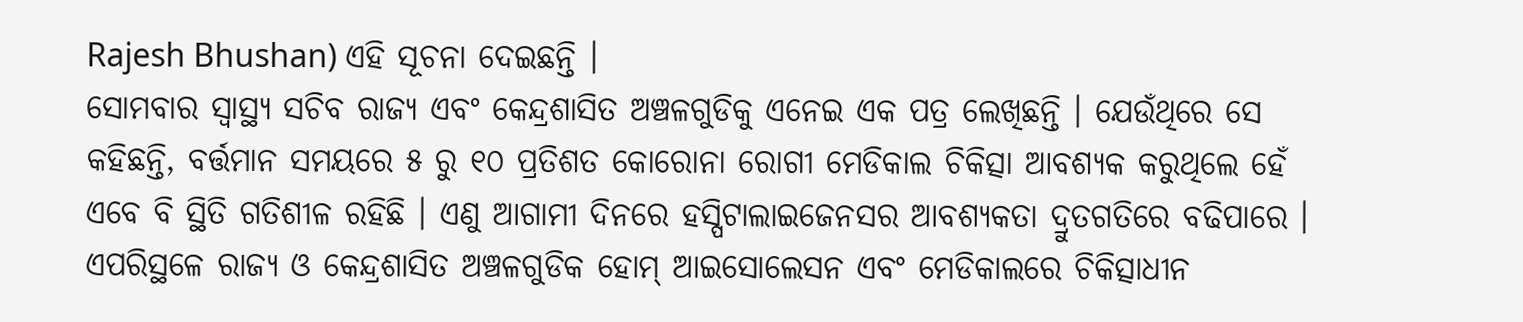Rajesh Bhushan) ଏହି ସୂଚନା ଦେଇଛନ୍ତି ।
ସୋମବାର ସ୍ବାସ୍ଥ୍ୟ ସଚିବ ରାଜ୍ୟ ଏବଂ କେନ୍ଦ୍ରଶାସିତ ଅଞ୍ଚଳଗୁଡିକୁ ଏନେଇ ଏକ ପତ୍ର ଲେଖିଛନ୍ତି । ଯେଉଁଥିରେ ସେ କହିଛନ୍ତି, ବର୍ତ୍ତମାନ ସମୟରେ ୫ ରୁ ୧୦ ପ୍ରତିଶତ କୋରୋନା ରୋଗୀ ମେଡିକାଲ ଚିକିତ୍ସା ଆବଶ୍ୟକ କରୁଥିଲେ ହେଁ ଏବେ ବି ସ୍ଥିତି ଗତିଶୀଳ ରହିଛି । ଏଣୁ ଆଗାମୀ ଦିନରେ ହସ୍ପିଟାଲାଇଜେନସର ଆବଶ୍ୟକତା ଦ୍ରୁତଗତିରେ ବଢିପାରେ । ଏପରିସ୍ଥଳେ ରାଜ୍ୟ ଓ କେନ୍ଦ୍ରଶାସିତ ଅଞ୍ଚଳଗୁଡିକ ହୋମ୍ ଆଇସୋଲେସନ ଏବଂ ମେଡିକାଲରେ ଚିକିତ୍ସାଧୀନ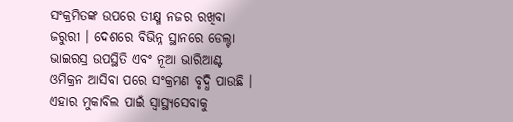ସଂକ୍ରମିତଙ୍କ ଉପରେ ତୀକ୍ଷ୍ମ ନଜର ରଖିବା ଜରୁରୀ । ଦେଶରେ ବିଭିନ୍ନ ସ୍ଥାନରେ ଡେଲ୍ଟା ଭାଇରସ୍ର ଉପସ୍ଥିତି ଏବଂ ନୂଆ ଭାରିଆଣ୍ଟ ଓମିକ୍ରନ ଆସିବା ପରେ ସଂକ୍ରମଣ ବୃଦ୍ଧି ପାଉଛି । ଏହାର ମୁକାବିଲ ପାଇଁ ସ୍ବାସ୍ଥ୍ୟସେବାକୁ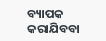ବ୍ୟାପକ କରାଯିବବା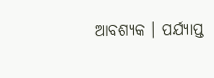ଆବଶ୍ୟକ । ପର୍ଯ୍ୟାପ୍ତ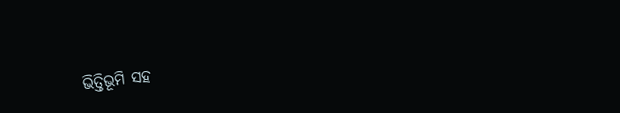ଭିତ୍ତିଭୂମି ସହ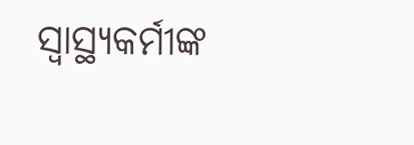ସ୍ବାସ୍ଥ୍ୟକର୍ମୀଙ୍କ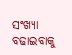ସଂଖ୍ୟା ବଢାଇବାକୁ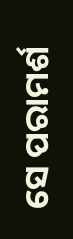ସେ ପରାମର୍ଶ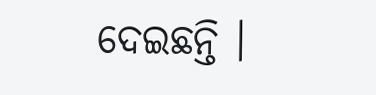ଦେଇଛନ୍ତି ।